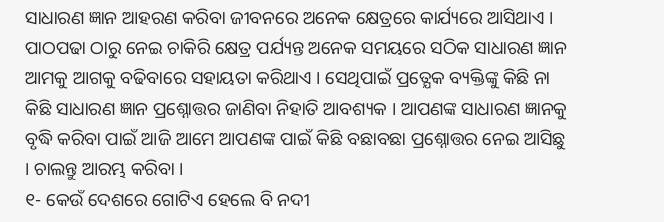ସାଧାରଣ ଜ୍ଞାନ ଆହରଣ କରିବା ଜୀବନରେ ଅନେକ କ୍ଷେତ୍ରରେ କାର୍ଯ୍ୟରେ ଆସିଥାଏ । ପାଠପଢା ଠାରୁ ନେଇ ଚାକିରି କ୍ଷେତ୍ର ପର୍ଯ୍ୟନ୍ତ ଅନେକ ସମୟରେ ସଠିକ ସାଧାରଣ ଜ୍ଞାନ ଆମକୁ ଆଗକୁ ବଢିବାରେ ସହାୟତା କରିଥାଏ । ସେଥିପାଇଁ ପ୍ରତ୍ଯେକ ବ୍ୟକ୍ତିଙ୍କୁ କିଛି ନା କିଛି ସାଧାରଣ ଜ୍ଞାନ ପ୍ରଶ୍ନୋତ୍ତର ଜାଣିବା ନିହାତି ଆବଶ୍ୟକ । ଆପଣଙ୍କ ସାଧାରଣ ଜ୍ଞାନକୁ ବୃଦ୍ଧି କରିବା ପାଇଁ ଆଜି ଆମେ ଆପଣଙ୍କ ପାଇଁ କିଛି ବଛାବଛା ପ୍ରଶ୍ନୋତ୍ତର ନେଇ ଆସିଛୁ । ଚାଲନ୍ତୁ ଆରମ୍ଭ କରିବା ।
୧- କେଉଁ ଦେଶରେ ଗୋଟିଏ ହେଲେ ବି ନଦୀ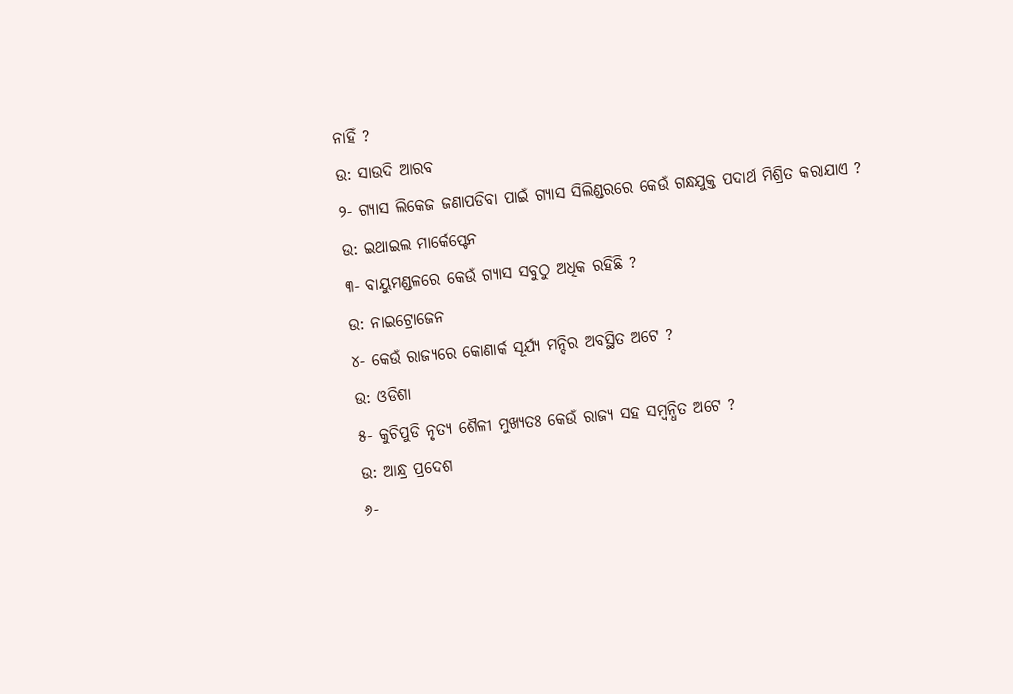ନାହିଁ ?
ଉ: ସାଉଦି ଆରବ
୨- ଗ୍ଯାସ ଲିକେଜ ଜଣାପଡିବା ପାଇଁ ଗ୍ଯାସ ସିଲିଣ୍ଡରରେ କେଉଁ ଗନ୍ଧଯୁକ୍ତ ପଦାର୍ଥ ମିଶ୍ରିତ କରାଯାଏ ?
ଉ: ଇଥାଇଲ ମାର୍କେପ୍ଟେନ
୩- ବାୟୁମଣ୍ଡଳରେ କେଉଁ ଗ୍ଯାସ ସବୁଠୁ ଅଧିକ ରହିଛି ?
ଉ: ନାଇଟ୍ରୋଜେନ
୪- କେଉଁ ରାଜ୍ୟରେ କୋଣାର୍କ ସୂର୍ଯ୍ୟ ମନ୍ଦିର ଅବସ୍ଥିତ ଅଟେ ?
ଉ: ଓଡିଶା
୫- କୁଚିପୁଡି ନୃତ୍ୟ ଶୈଳୀ ମୁଖ୍ଯତଃ କେଉଁ ରାଜ୍ୟ ସହ ସମ୍ବନ୍ଧିତ ଅଟେ ?
ଉ: ଆନ୍ଧ୍ର ପ୍ରଦେଶ
୬-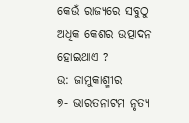କେଉଁ ରାଜ୍ୟରେ ସବୁଠୁ ଅଧିକ କେଶର ଉତ୍ପାଦନ ହୋଇଥାଏ ?
ଉ: ଜାମୁକାଶ୍ମୀର
୭- ଭାରତନାଟମ ନୃତ୍ୟ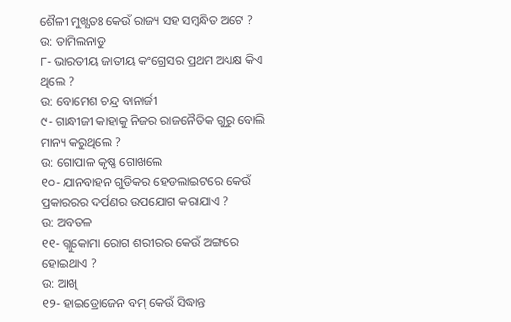ଶୈଳୀ ମୁଖ୍ଯତଃ କେଉଁ ରାଜ୍ୟ ସହ ସମ୍ବନ୍ଧିତ ଅଟେ ?
ଉ: ତାମିଲନାଡୁ
୮- ଭାରତୀୟ ଜାତୀୟ କଂଗ୍ରେସର ପ୍ରଥମ ଅଧ୍ୟକ୍ଷ କିଏ ଥିଲେ ?
ଉ: ବୋମେଶ ଚନ୍ଦ୍ର ବାନାର୍ଜୀ
୯- ଗାନ୍ଧୀଜୀ କାହାକୁ ନିଜର ରାଜନୈତିକ ଗୁରୁ ବୋଲି ମାନ୍ୟ କରୁଥିଲେ ?
ଉ: ଗୋପାଳ କୃଷ୍ଣ ଗୋଖଲେ
୧୦- ଯାନବାହନ ଗୁଡିକର ହେଡଲାଇଟରେ କେଉଁ ପ୍ରକାରରର ଦର୍ପଣର ଉପଯୋଗ କରାଯାଏ ?
ଉ: ଅବତଳ
୧୧- ଗ୍ଲୁକୋମା ରୋଗ ଶରୀରର କେଉଁ ଅଙ୍ଗରେ ହୋଇଥାଏ ?
ଉ: ଆଖି
୧୨- ହାଇଡ୍ରୋଜେନ ବମ୍ କେଉଁ ସିଦ୍ଧାନ୍ତ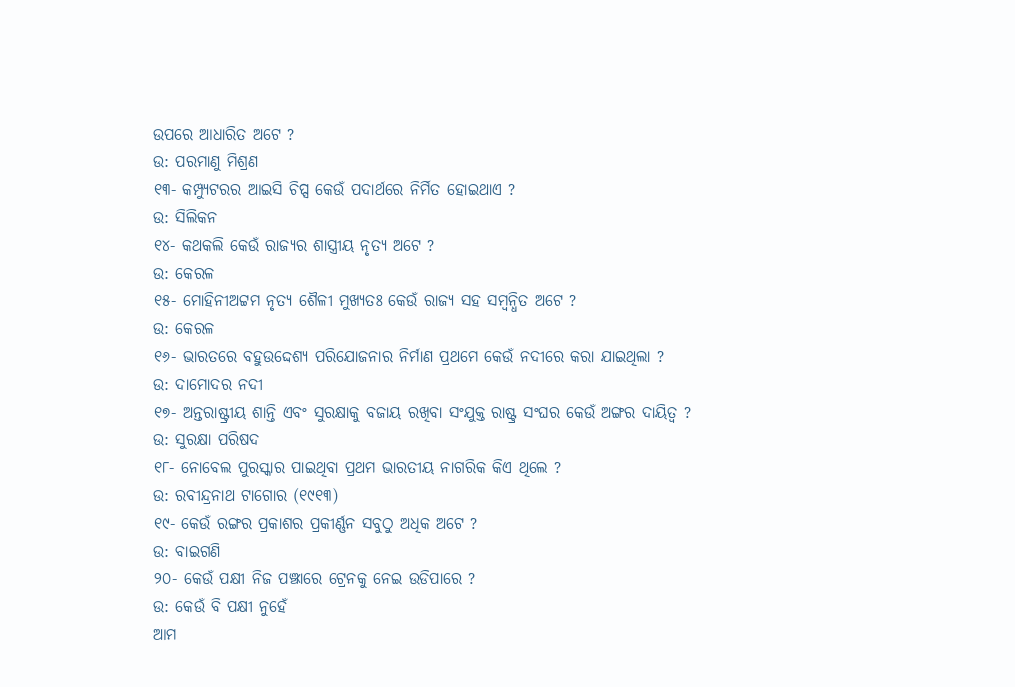ଉପରେ ଆଧାରିତ ଅଟେ ?
ଉ: ପରମାଣୁ ମିଶ୍ରଣ
୧୩- କମ୍ପ୍ୟୁଟରର ଆଇସି ଚିପ୍ସ କେଉଁ ପଦାର୍ଥରେ ନିର୍ମିତ ହୋଇଥାଏ ?
ଉ: ସିଲିକନ
୧୪- କଥକଲି କେଉଁ ରାଜ୍ୟର ଶାସ୍ତ୍ରୀୟ ନୃତ୍ୟ ଅଟେ ?
ଉ: କେରଳ
୧୫- ମୋହିନୀଅଟ୍ଟମ ନୃତ୍ୟ ଶୈଳୀ ମୁଖ୍ଯତଃ କେଉଁ ରାଜ୍ୟ ସହ ସମ୍ବନ୍ଧିତ ଅଟେ ?
ଉ: କେରଳ
୧୬- ଭାରତରେ ବହୁଉଦ୍ଦେଶ୍ୟ ପରିଯୋଜନାର ନିର୍ମାଣ ପ୍ରଥମେ କେଉଁ ନଦୀରେ କରା ଯାଇଥିଲା ?
ଉ: ଦାମୋଦର ନଦୀ
୧୭- ଅନ୍ତରାଷ୍ଟ୍ରୀୟ ଶାନ୍ତି ଏବଂ ସୁରକ୍ଷାକୁ ବଜାୟ ରଖିବା ସଂଯୁକ୍ତ ରାଷ୍ଟ୍ର ସଂଘର କେଉଁ ଅଙ୍ଗର ଦାୟିତ୍ଵ ?
ଉ: ସୁରକ୍ଷା ପରିଷଦ
୧୮- ନୋବେଲ ପୁରସ୍କାର ପାଇଥିବା ପ୍ରଥମ ଭାରତୀୟ ନାଗରିକ କିଏ ଥିଲେ ?
ଉ: ରବୀନ୍ଦ୍ରନାଥ ଟାଗୋର (୧୯୧୩)
୧୯- କେଉଁ ରଙ୍ଗର ପ୍ରକାଶର ପ୍ରକୀର୍ଣ୍ଣନ ସବୁଠୁ ଅଧିକ ଅଟେ ?
ଉ: ବାଇଗଣି
୨୦- କେଉଁ ପକ୍ଷୀ ନିଜ ପଞ୍ଝାରେ ଟ୍ରେନକୁ ନେଇ ଉଡିପାରେ ?
ଉ: କେଉଁ ବି ପକ୍ଷୀ ନୁହେଁ
ଆମ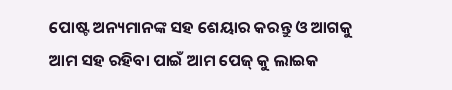ପୋଷ୍ଟ ଅନ୍ୟମାନଙ୍କ ସହ ଶେୟାର କରନ୍ତୁ ଓ ଆଗକୁ ଆମ ସହ ରହିବା ପାଇଁ ଆମ ପେଜ୍ କୁ ଲାଇକ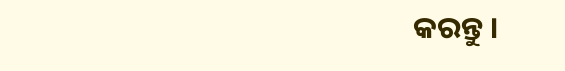କରନ୍ତୁ ।